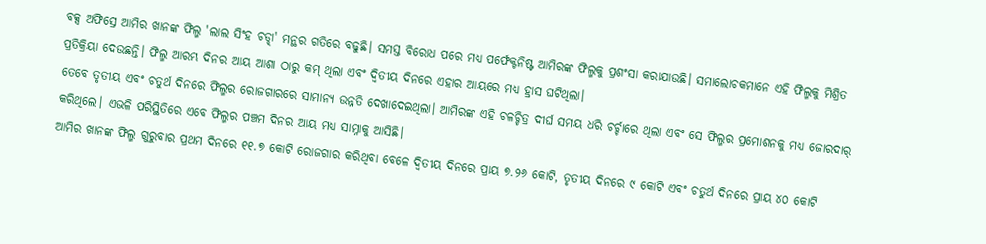ବକ୍ସ ଅଫିସ୍ରେ ଆମିର ଖାନଙ୍କ ଫିଲ୍ମ 'ଲାଲ ସିଂହ ଚଡ୍ଢା' ମନ୍ଥର ଗତିରେ ବଢୁଛି। ସମସ୍ତ ବିରୋଧ ପରେ ମଧ୍ୟ ପର୍ଫେକ୍ଟନିଷ୍ଟ ଆମିରଙ୍କ ଫିଲ୍ମକୁ ପ୍ରଶଂସା କରାଯାଉଛି। ସମାଲୋଚକମାନେ ଏହି ଫିଲ୍ମକୁ ମିଶ୍ରିତ ପ୍ରତିକ୍ରିୟା ଦେଉଛନ୍ତି। ଫିଲ୍ମ ଆରମ୍ଭ ଦିନର ଆୟ ଆଶା ଠାରୁ କମ୍ ଥିଲା ଏବଂ ଦ୍ୱିତୀୟ ଦିନରେ ଏହାର ଆୟରେ ମଧ୍ୟ ହ୍ରାସ ଘଟିଥିଲା।
ତେବେ ତୃତୀୟ ଏବଂ ଚତୁର୍ଥ ଦିନରେ ଫିଲ୍ମର ରୋଜଗାରରେ ସାମାନ୍ୟ ଉନ୍ନତି ଦେଖାଦେଇଥିଲା। ଆମିରଙ୍କ ଏହି ଚଳଚ୍ଚିତ୍ର ଦୀର୍ଘ ସମୟ ଧରି ଚର୍ଚ୍ଚାରେ ଥିଲା ଏବଂ ସେ ଫିଲ୍ମର ପ୍ରମୋଶନକୁ ମଧ୍ୟ ଜୋରଦାର୍ କରିଥିଲେ। ଏଭଳି ପରିସ୍ଥିତିରେ ଏବେ ଫିଲ୍ମର ପଞ୍ଚମ ଦିନର ଆୟ ମଧ୍ୟ ସାମ୍ନାକୁ ଆସିଛି।
ଆମିର ଖାନଙ୍କ ଫିଲ୍ମ ଗୁରୁବାର ପ୍ରଥମ ଦିନରେ ୧୧.୭ କୋଟି ରୋଜଗାର କରିଥିବା ବେଳେ ଦ୍ୱିତୀୟ ଦିନରେ ପ୍ରାୟ ୭.୨୬ କୋଟି, ତୃତୀୟ ଦିନରେ ୯ କୋଟି ଏବଂ ଚତୁର୍ଥ ଦିନରେ ପ୍ରାୟ ୪୦ କୋଟି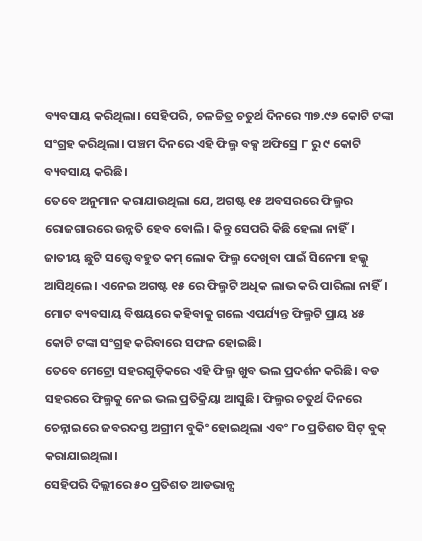ବ୍ୟବସାୟ କରିଥିଲା। ସେହିପରି, ଚଳଚ୍ଚିତ୍ର ଚତୁର୍ଥ ଦିନରେ ୩୭.୯୬ କୋଟି ଟଙ୍କା ସଂଗ୍ରହ କରିଥିଲା। ପଞ୍ଚମ ଦିନରେ ଏହି ଫିଲ୍ମ ବକ୍ସ ଅଫିସ୍ରେ ୮ ରୁ ୯ କୋଟି ବ୍ୟବସାୟ କରିଛି।
ତେବେ ଅନୁମାନ କରାଯାଉଥିଲା ଯେ, ଅଗଷ୍ଟ ୧୫ ଅବସରରେ ଫିଲ୍ମର ରୋଜଗାରରେ ଉନ୍ନତି ହେବ ବୋଲି। କିନ୍ତୁ ସେପରି କିଛି ହେଲା ନାହିଁ। ଜାତୀୟ ଛୁଟି ସତ୍ତ୍ୱେ ବହୁତ କମ୍ ଲୋକ ଫିଲ୍ମ ଦେଖିବା ପାଇଁ ସିନେମା ହଲ୍କୁ ଆସିଥିଲେ। ଏନେଇ ଅଗଷ୍ଟ ୧୫ ରେ ଫିଲ୍ମଟି ଅଧିକ ଲାଭ କରି ପାରିଲା ନାହିଁ। ମୋଟ ବ୍ୟବସାୟ ବିଷୟରେ କହିବାକୁ ଗଲେ ଏପର୍ଯ୍ୟନ୍ତ ଫିଲ୍ମଟି ପ୍ରାୟ ୪୫ କୋଟି ଟଙ୍କା ସଂଗ୍ରହ କରିବାରେ ସଫଳ ହୋଇଛି।
ତେବେ ମେଟ୍ରୋ ସହରଗୁଡ଼ିକରେ ଏହି ଫିଲ୍ମ ଖୁବ ଭଲ ପ୍ରଦର୍ଶନ କରିଛି। ବଡ ସହରରେ ଫିଲ୍ମକୁ ନେଇ ଭଲ ପ୍ରତିକ୍ରିୟା ଆସୁଛି। ଫିଲ୍ମର ଚତୁର୍ଥ ଦିନରେ ଚେନ୍ନାଇରେ ଜବରଦସ୍ତ ଅଗ୍ରୀମ ବୁକିଂ ହୋଇଥିଲା ଏବଂ ୮୦ ପ୍ରତିଶତ ସିଟ୍ ବୁକ୍ କରାଯାଇଥିଲା।
ସେହିପରି ଦିଲ୍ଲୀରେ ୫୦ ପ୍ରତିଶତ ଆଡଭାନ୍ସ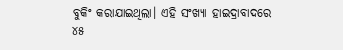ବୁକିଂ କରାଯାଇଥିଲା। ଏହି ସଂଖ୍ୟା ହାଇଦ୍ରାବାଦରେ ୪୫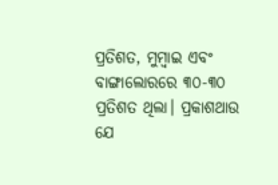ପ୍ରତିଶତ, ମୁମ୍ବାଇ ଏବଂ ବାଙ୍ଗାଲୋରରେ ୩୦-୩୦ ପ୍ରତିଶତ ଥିଲା। ପ୍ରକାଶଥାଉ ଯେ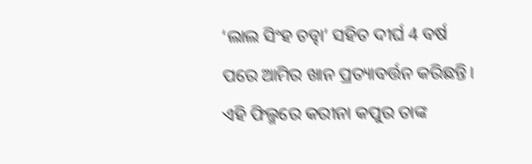‘ଲାଲ ସିଂହ ଚଡ୍ଢା’ ସହିତ ଦୀର୍ଘ 4 ବର୍ଷ ପରେ ଆମିର ଖାନ ପ୍ରତ୍ୟାବର୍ତ୍ତନ କରିଛନ୍ତି। ଏହି ଫିଲ୍ମରେ କରୀନା କପୁର ତାଙ୍କ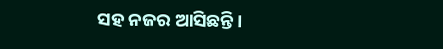ସହ ନଜର ଆସିଛନ୍ତି।